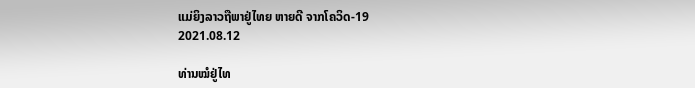ແມ່ຍິງລາວຖືພາຢູ່ໄທຍ ຫາຍດີ ຈາກໂຄວິດ-19
2021.08.12

ທ່ານໝໍຢູ່ໄທ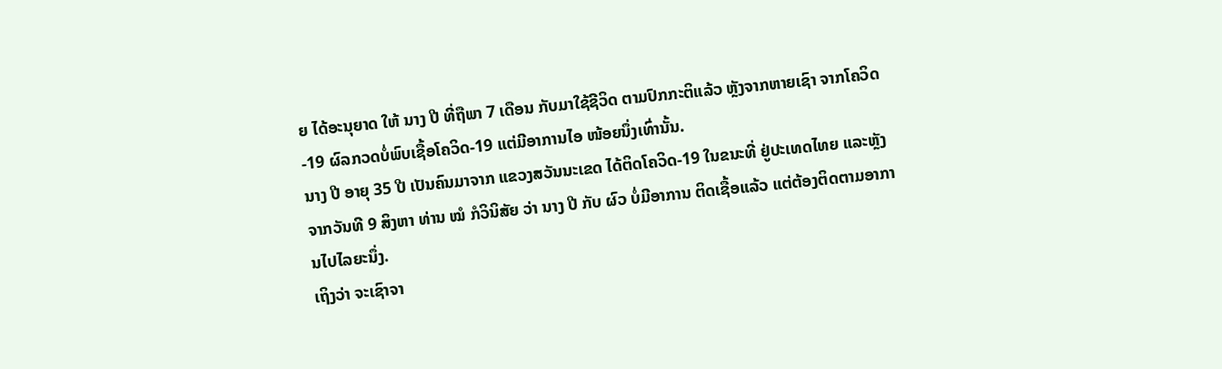ຍ ໄດ້ອະນຸຍາດ ໃຫ້ ນາງ ປີ ທີ່ຖືພາ 7 ເດືອນ ກັບມາໃຊ້ຊີວິດ ຕາມປົກກະຕິແລ້ວ ຫຼັງຈາກຫາຍເຊົາ ຈາກໂຄວິດ-19 ຜົລກວດບໍ່ພົບເຊື້ອໂຄວິດ-19 ແຕ່ມີອາການໄອ ໜ້ອຍນຶ່ງເທົ່ານັ້ນ.
ນາງ ປີ ອາຍຸ 35 ປີ ເປັນຄົນມາຈາກ ແຂວງສວັນນະເຂດ ໄດ້ຕິດໂຄວິດ-19 ໃນຂນະທີ່ ຢູ່ປະເທດໄທຍ ແລະຫຼັງຈາກວັນທີ 9 ສິງຫາ ທ່ານ ໝໍ ກໍວິນິສັຍ ວ່າ ນາງ ປີ ກັບ ຜົວ ບໍ່ມີອາການ ຕິດເຊື້ອແລ້ວ ແຕ່ຕ້ອງຕິດຕາມອາການໄປໄລຍະນຶ່ງ.
ເຖິງວ່າ ຈະເຊົາຈາ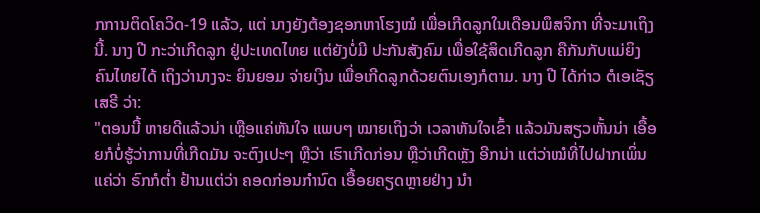ກການຕິດໂຄວິດ-19 ແລ້ວ, ແຕ່ ນາງຍັງຕ້ອງຊອກຫາໂຮງໝໍ ເພື່ອເກີດລູກໃນເດືອນພຶສຈິກາ ທີ່ຈະມາເຖິງນີ້. ນາງ ປີ ກະວ່າເກີດລູກ ຢູ່ປະເທດໄທຍ ແຕ່ຍັງບໍ່ມີ ປະກັນສັງຄົມ ເພື່ອໃຊ້ສິດເກີດລູກ ຄືກັນກັບແມ່ຍິງຄົນໄທຍໄດ້ ເຖິງວ່ານາງຈະ ຍິນຍອມ ຈ່າຍເງິນ ເພື່ອເກີດລູກດ້ວຍຕົນເອງກໍຕາມ. ນາງ ປີ ໄດ້ກ່າວ ຕໍເອເຊັຽເສຣີ ວ່າ:
"ຕອນນີ້ ຫາຍດີແລ້ວນ່າ ເຫຼືອແຄ່ຫັນໃຈ ແພບໆ ໝາຍເຖິງວ່າ ເວລາຫັນໃຈເຂົ້າ ແລ້ວມັນສຽວຫັ້ນນ່າ ເອື້ອຍກໍບໍ່ຮູ້ວ່າການທີ່ເກີດມັນ ຈະຕົງເປະໆ ຫຼືວ່າ ເຮົາເກີດກ່ອນ ຫຼືວ່າເກີດຫຼັງ ອີກນ່າ ແຕ່ວ່າໝໍທີ່ໄປຝາກເພິ່ນແຄ່ວ່າ ຣົກກໍຕ່ຳ ຢ້ານແຕ່ວ່າ ຄອດກ່ອນກຳນົດ ເອື້ອຍຄຽດຫຼາຍຢ່າງ ນຳ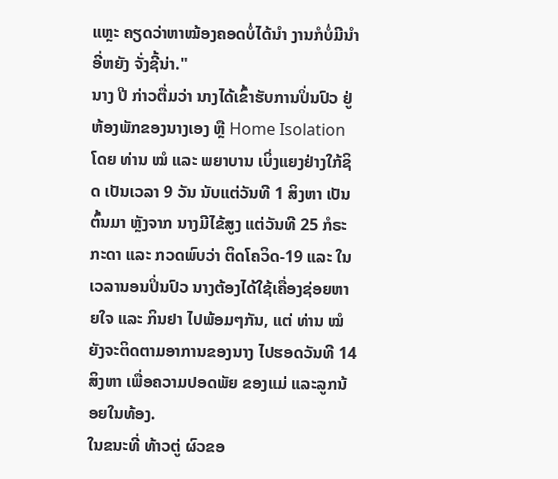ແຫຼະ ຄຽດວ່າຫາໝ້ອງຄອດບໍ່ໄດ້ນຳ ງານກໍບໍ່ມີນຳ ອີ່ຫຍັງ ຈັ່ງຊີ້ນ່າ."
ນາງ ປີ ກ່າວຕື່ມວ່າ ນາງໄດ້ເຂົ້າຮັບການປິ່ນປົວ ຢູ່ຫ້ອງພັກຂອງນາງເອງ ຫຼື Home Isolation ໂດຍ ທ່ານ ໝໍ ແລະ ພຍາບານ ເບິ່ງແຍງຢ່າງໃກ້ຊິດ ເປັນເວລາ 9 ວັນ ນັບແຕ່ວັນທີ 1 ສິງຫາ ເປັນຕົ້ນມາ ຫຼັງຈາກ ນາງມີໄຂ້ສູງ ແຕ່ວັນທີ 25 ກໍຣະກະດາ ແລະ ກວດພົບວ່າ ຕິດໂຄວິດ-19 ແລະ ໃນເວລານອນປິ່ນປົວ ນາງຕ້ອງໄດ້ໃຊ້ເຄື່ອງຊ່ອຍຫາຍໃຈ ແລະ ກິນຢາ ໄປພ້ອມໆກັນ, ແຕ່ ທ່ານ ໝໍ ຍັງຈະຕິດຕາມອາການຂອງນາງ ໄປຮອດວັນທີ 14 ສິງຫາ ເພື່ອຄວາມປອດພັຍ ຂອງແມ່ ແລະລູກນ້ອຍໃນທ້ອງ.
ໃນຂນະທີ່ ທ້າວຕູ່ ຜົວຂອ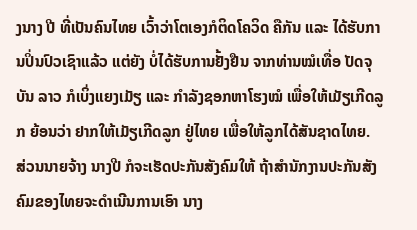ງນາງ ປີ ທີ່ເປັນຄົນໄທຍ ເວົ້າວ່າໂຕເອງກໍຕິດໂຄວິດ ຄືກັນ ແລະ ໄດ້ຮັບການປິ່ນປົວເຊົາແລ້ວ ແຕ່ຍັງ ບໍ່ໄດ້ຮັບການຢັ້ງຢືນ ຈາກທ່ານໝໍເທື່ອ ປັດຈຸບັນ ລາວ ກໍເບິ່ງແຍງເມັຽ ແລະ ກຳລັງຊອກຫາໂຮງໝໍ ເພື່ອໃຫ້ເມັຽເກີດລູກ ຍ້ອນວ່າ ຢາກໃຫ້ເມັຽເກີດລູກ ຢູ່ໄທຍ ເພື່ອໃຫ້ລູກໄດ້ສັນຊາດໄທຍ.
ສ່ວນນາຍຈ້າງ ນາງປີ ກໍຈະເຮັດປະກັນສັງຄົມໃຫ້ ຖ້າສຳນັກງານປະກັນສັງຄົມຂອງໄທຍຈະດຳເນີນການເອົາ ນາງ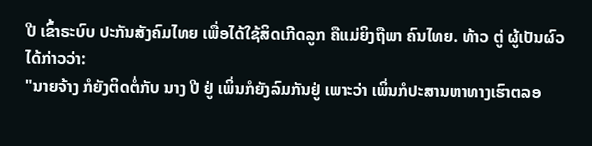ປີ ເຂົ້າຣະບົບ ປະກັນສັງຄົມໄທຍ ເພື່ອໄດ້ໃຊ້ສິດເກີດລູກ ຄືແມ່ຍິງຖືພາ ຄົນໄທຍ. ທ້າວ ຕູ່ ຜູ້ເປັນຜົວ ໄດ້ກ່າວວ່າ:
"ນາຍຈ້າງ ກໍຍັງຕິດຕໍ່ກັບ ນາງ ປີ ຢູ່ ເພິ່ນກໍຍັງລົມກັນຢູ່ ເພາະວ່າ ເພິ່ນກໍປະສານຫາທາງເຮົາຕລອ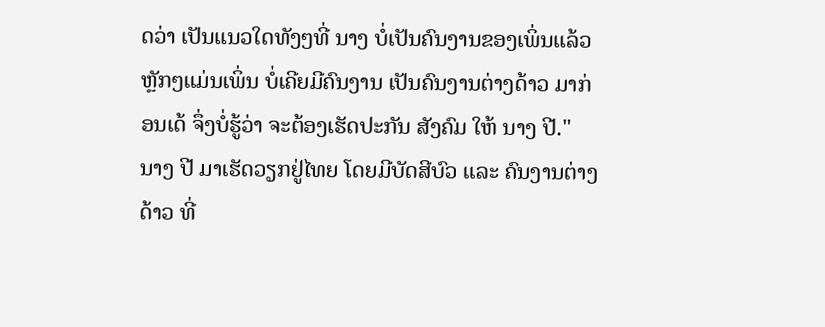ດວ່າ ເປັນແນວໃດທັງໆທີ່ ນາງ ບໍ່ເປັນຄົນງານຂອງເພິ່ນແລ້ວ ຫຼັກໆແມ່ນເພິ່ນ ບໍ່ເຄີຍມີຄົນງານ ເປັນຄົນງານຕ່າງດ້າວ ມາກ່ອນເດ້ ຈຶ່ງບໍ່ຮູ້ວ່າ ຈະຕ້ອງເຮັດປະກັນ ສັງຄົມ ໃຫ້ ນາງ ປີ."
ນາງ ປີ ມາເຮັດວຽກຢູ່ໄທຍ ໂດຍມີບັດສີບົວ ແລະ ຄົນງານຕ່າງດ້າວ ທີ່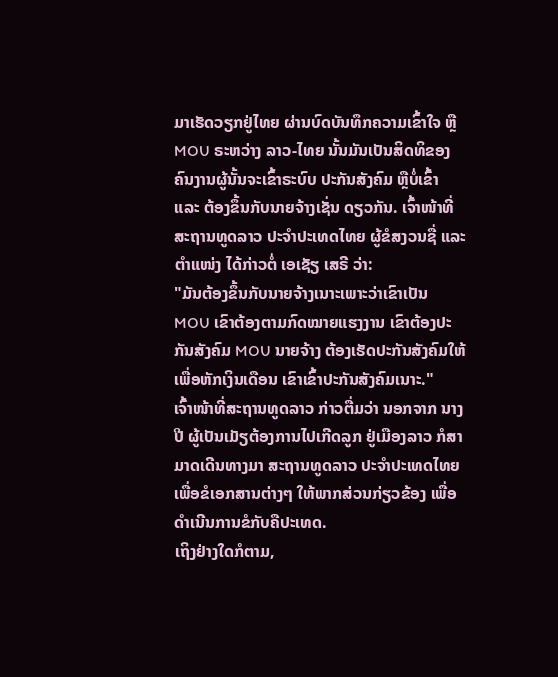ມາເຮັດວຽກຢູ່ໄທຍ ຜ່ານບົດບັນທຶກຄວາມເຂົ້າໃຈ ຫຼື MOU ຣະຫວ່າງ ລາວ-ໄທຍ ນັ້ນມັນເປັນສິດທິຂອງ ຄົນງານຜູ້ນັ້ນຈະເຂົ້າຣະບົບ ປະກັນສັງຄົມ ຫຼືບໍ່ເຂົ້າ ແລະ ຕ້ອງຂຶ້ນກັບນາຍຈ້າງເຊັ່ນ ດຽວກັນ. ເຈົ້າໜ້າທີ່ສະຖານທູດລາວ ປະຈຳປະເທດໄທຍ ຜູ້ຂໍສງວນຊື່ ແລະ ຕຳແໜ່ງ ໄດ້ກ່າວຕໍ່ ເອເຊັຽ ເສຣີ ວ່າ:
"ມັນຕ້ອງຂຶ້ນກັບນາຍຈ້າງເນາະເພາະວ່າເຂົາເປັນ MOU ເຂົາຕ້ອງຕາມກົດໝາຍແຮງງານ ເຂົາຕ້ອງປະກັນສັງຄົມ MOU ນາຍຈ້າງ ຕ້ອງເຮັດປະກັນສັງຄົມໃຫ້ ເພື່ອຫັກເງິນເດືອນ ເຂົາເຂົ້າປະກັນສັງຄົມເນາະ."
ເຈົ້າໜ້າທີ່ສະຖານທູດລາວ ກ່າວຕື່ມວ່າ ນອກຈາກ ນາງ ປີ ຜູ້ເປັນເມັຽຕ້ອງການໄປເກີດລູກ ຢູ່ເມືອງລາວ ກໍສາມາດເດີນທາງມາ ສະຖານທູດລາວ ປະຈຳປະເທດໄທຍ ເພື່ອຂໍເອກສານຕ່າງໆ ໃຫ້ພາກສ່ວນກ່ຽວຂ້ອງ ເພື່ອດຳເນີນການຂໍກັບຄືປະເທດ.
ເຖິງຢ່າງໃດກໍຕາມ,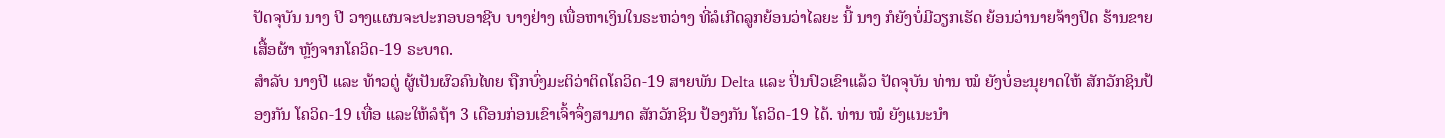ປັດຈຸບັນ ນາງ ປີ ວາງແຜນຈະປະກອບອາຊີບ ບາງຢ່າງ ເພື່ອຫາເງິນໃນຣະຫວ່າງ ທີ່ລໍເກີດລູກຍ້ອນວ່າໄລຍະ ນີ້ ນາງ ກໍຍັງບໍ່ມີວຽກເຮັດ ຍ້ອນວ່ານາຍຈ້າງປິດ ຮ້ານຂາຍເສື້ອຜ້າ ຫຼັງຈາກໂຄວິດ-19 ຣະບາດ.
ສຳລັບ ນາງປີ ແລະ ທ້າວຕູ່ ຜູ້ເປັນຜົວຄົນໄທຍ ຖືກບົ່ງມະຕິວ່າຕິດໂຄວິດ-19 ສາຍພັນ Delta ແລະ ປິ່ນປົວເຂົາແລ້ວ ປັດຈຸບັນ ທ່ານ ໝໍ ຍັງບໍ່ອະນຸຍາດໃຫ້ ສັກວັກຊິນປ້ອງກັນ ໂຄວິດ-19 ເທື່ອ ແລະໃຫ້ລໍຖ້າ 3 ເດືອນກ່ອນເຂົາເຈົ້າຈຶ່ງສາມາດ ສັກວັກຊິນ ປ້ອງກັນ ໂຄວິດ-19 ໄດ້. ທ່ານ ໝໍ ຍັງແນະນຳ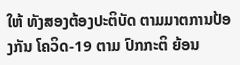ໃຫ້ ທັງສອງຕ້ອງປະຕິບັດ ຕາມມາຕການປ້ອງກັນ ໂຄວິດ-19 ຕາມ ປົກກະຕິ ຍ້ອນ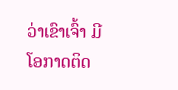ວ່າເຂົາເຈົ້າ ມີໂອກາດຕິດ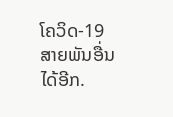ໂຄວິດ-19 ສາຍພັນອື່ນໄດ້ອີກ.